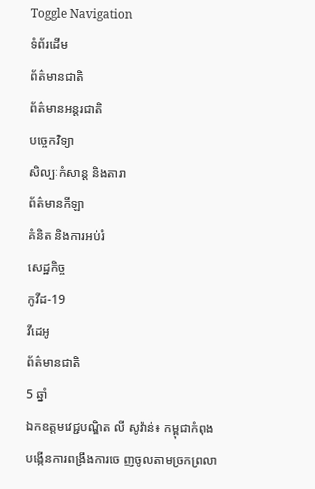Toggle Navigation
ទំព័រដើម
ព័ត៌មានជាតិ
ព័ត៌មានអន្តរជាតិ
បច្ចេកវិទ្យា
សិល្បៈកំសាន្ត និងតារា
ព័ត៌មានកីឡា
គំនិត និងការអប់រំ
សេដ្ឋកិច្ច
កូវីដ-19
វីដេអូ
ព័ត៌មានជាតិ
5 ឆ្នាំ
ឯកឧត្តមវេជ្ជបណ្ឌិត លី សូវ៉ាន់៖ កម្ពុជាកំពុងបង្កើនការពង្រឹងការចេ ញចូលតាមច្រកព្រលា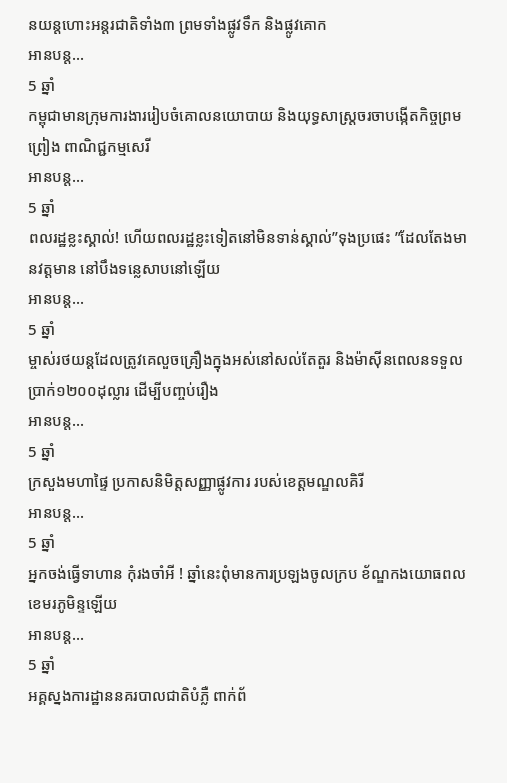នយន្តហោះអន្តរជាតិទាំង៣ ព្រមទាំងផ្លូវទឹក និងផ្លូវគោក
អានបន្ត...
5 ឆ្នាំ
កម្ពុជាមានក្រុមការងាររៀបចំគោលនយោបាយ និងយុទ្ធសាស្ត្រចរចាបង្កើតកិច្ចព្រមព្រៀង ពាណិជ្ជកម្មសេរី
អានបន្ត...
5 ឆ្នាំ
ពលរដ្ឋខ្លះស្គាល់! ហើយពលរដ្ឋខ្លះទៀតនៅមិនទាន់ស្គាល់”ទុងប្រផេះ ”ដែលតែងមានវត្តមាន នៅបឹងទន្លេសាបនៅឡើយ
អានបន្ត...
5 ឆ្នាំ
ម្ចាស់រថយន្ដដែលត្រូវគេលួចគ្រឿងក្នុងអស់នៅសល់តែតួរ និងម៉ាស៊ីនពេលនទទួលប្រាក់១២០០ដុល្លារ ដើម្បីបញ្ចប់រឿង
អានបន្ត...
5 ឆ្នាំ
ក្រសួងមហាផ្ទៃ ប្រកាសនិមិត្តសញ្ញាផ្លូវការ របស់ខេត្តមណ្ឌលគិរី
អានបន្ត...
5 ឆ្នាំ
អ្នកចង់ធ្វើទាហាន កុំរងចាំអី ! ឆ្នាំនេះពុំមានការប្រឡងចូលក្រប ខ័ណ្ឌកងយោធពលខេមរភូមិន្ទឡើយ
អានបន្ត...
5 ឆ្នាំ
អគ្គស្នងការដ្ឋាននគរបាលជាតិបំភ្លឺ ពាក់ព័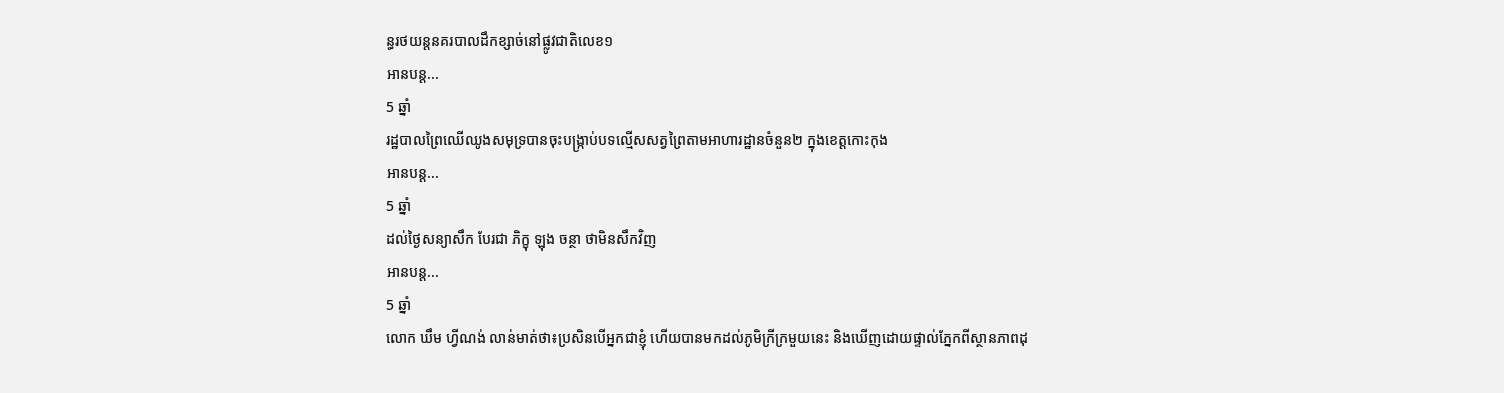ន្ធរថយន្តនគរបាលដឹកខ្សាច់នៅផ្លូវជាតិលេខ១
អានបន្ត...
5 ឆ្នាំ
រដ្ឋបាលព្រៃឈើឈូងសមុទ្របានចុះបង្ក្រាប់បទល្មើសសត្វព្រៃតាមអាហារដ្ឋានចំនួន២ ក្នុងខេត្តកោះកុង
អានបន្ត...
5 ឆ្នាំ
ដល់ថ្ងៃសន្យាសឹក បែរជា ភិក្ខុ ឡុង ចន្ថា ថាមិនសឹកវិញ
អានបន្ត...
5 ឆ្នាំ
លោក ឃឹម ហ្វីណង់ លាន់មាត់ថា៖ប្រសិនបើអ្នកជាខ្ញុំ ហើយបានមកដល់ភូមិក្រីក្រមួយនេះ និងឃើញដោយផ្ទាល់ភ្នែកពីស្ថានភាពដុ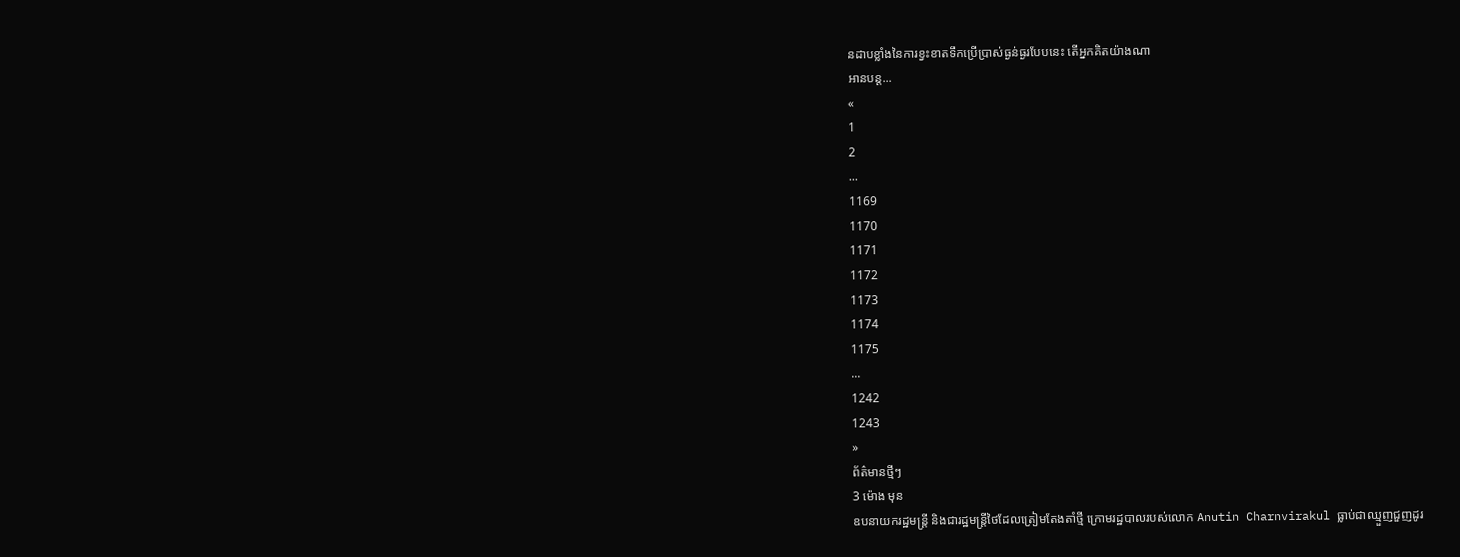នដាបខ្លាំងនៃការខ្វះខាតទឹកប្រើប្រាស់ធ្ងន់ធ្ងរបែបនេះ តើអ្នកគិតយ៉ាងណា
អានបន្ត...
«
1
2
...
1169
1170
1171
1172
1173
1174
1175
...
1242
1243
»
ព័ត៌មានថ្មីៗ
3 ម៉ោង មុន
ឧបនាយករដ្ឋមន្ត្រី និងជារដ្ឋមន្ត្រីថៃដែលត្រៀមតែងតាំថ្មី ក្រោមរដ្ឋបាលរបស់លោក Anutin Charnvirakul ធ្លាប់ជាឈ្មួញជួញដូរ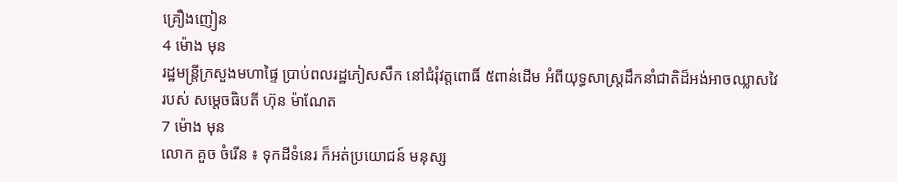គ្រឿងញៀន
4 ម៉ោង មុន
រដ្ឋមន្ត្រីក្រសួងមហាផ្ទៃ ប្រាប់ពលរដ្ឋភៀសសឹក នៅជំរុំវត្តពោធិ៍ ៥ពាន់ដើម អំពីយុទ្ធសាស្ត្រដឹកនាំជាតិដ៏អង់អាចឈ្លាសវៃរបស់ សម្ដេចធិបតី ហ៊ុន ម៉ាណែត
7 ម៉ោង មុន
លោក គួច ចំរើន ៖ ទុកដីទំនេរ ក៏អត់ប្រយោជន៍ មនុស្ស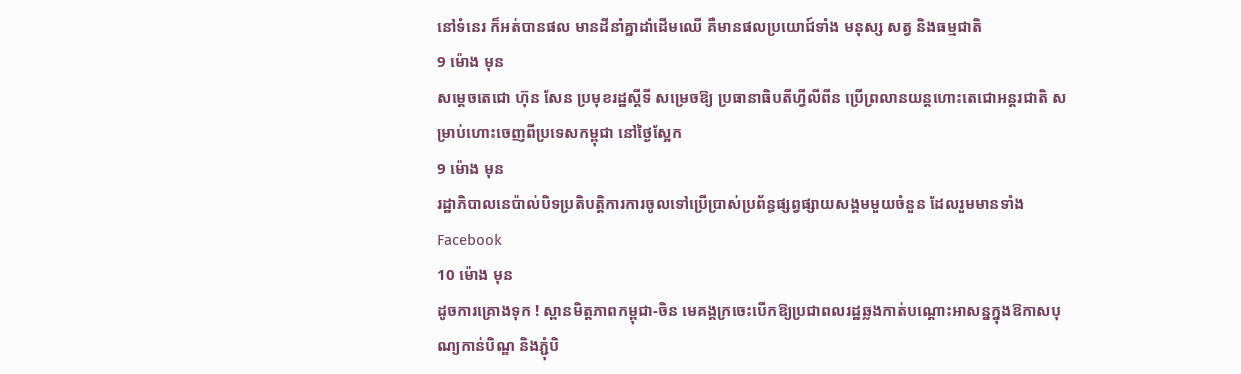នៅទំនេរ ក៏អត់បានផល មានដីនាំគ្នាដាំដើមឈើ គឺមានផលប្រយោជ៍ទាំង មនុស្ស សត្វ និងធម្មជាតិ
9 ម៉ោង មុន
សម្តេចតេជោ ហ៊ុន សែន ប្រមុខរដ្ឋស្តីទី សម្រេចឱ្យ ប្រធានាធិបតីហ្វីលីពីន ប្រើព្រលានយន្តហោះតេជោអន្តរជាតិ សម្រាប់ហោះចេញពីប្រទេសកម្ពុជា នៅថ្ងៃស្អែក
9 ម៉ោង មុន
រដ្ឋាភិបាលនេប៉ាល់បិទប្រតិបត្តិការការចូលទៅប្រើប្រាស់ប្រព័ន្ធផ្សព្វផ្សាយសង្គមមួយចំនួន ដែលរួមមានទាំង Facebook
10 ម៉ោង មុន
ដូចការគ្រោងទុក ! ស្ពានមិត្តភាពកម្ពុជា-ចិន មេគង្គក្រចេះបើកឱ្យប្រជាពលរដ្ឋឆ្លងកាត់បណ្តោះអាសន្នក្នុងឱកាសបុណ្យកាន់បិណ្ឌ និងភ្ជុំបិ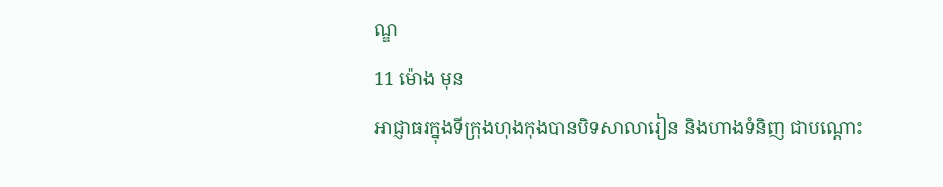ណ្ឌ
11 ម៉ោង មុន
អាជ្ញាធរក្នុងទីក្រុងហុងកុងបានបិទសាលារៀន និងហាងទំនិញ ជាបណ្ដោះ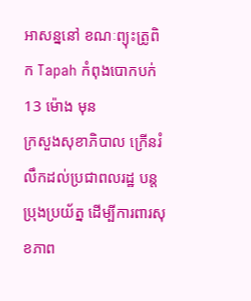អាសន្ននៅ ខណៈព្យុះត្រូពិក Tapah កំពុងបោកបក់
13 ម៉ោង មុន
ក្រសួងសុខាភិបាល ក្រើនរំលឹកដល់ប្រជាពលរដ្ឋ បន្ដប្រុងប្រយ័ត្ន ដើម្បីការពារសុខភាព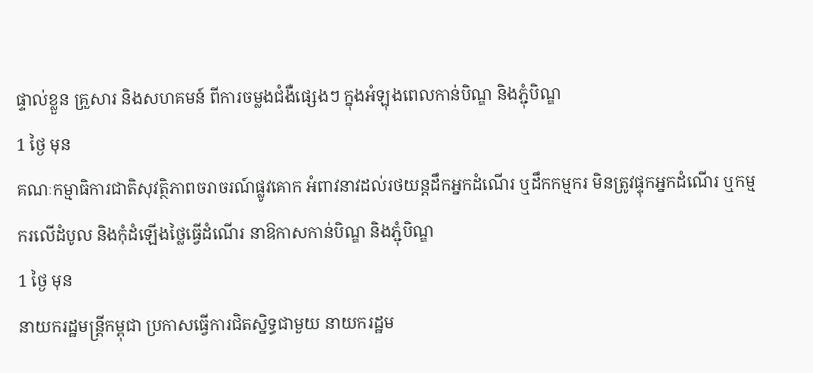ផ្ទាល់ខ្លួន គ្រួសារ និងសហគមន៍ ពីការចម្លងជំងឺផ្សេងៗ ក្នុងអំឡុងពេលកាន់បិណ្ឌ និងភ្ជុំបិណ្ឌ
1 ថ្ងៃ មុន
គណៈកម្មាធិការជាតិសុវត្ថិភាពចរាចរណ៍ផ្លូវគោក អំពាវនាវដល់រថយន្តដឹកអ្នកដំណើរ ឬដឹកកម្មករ មិនត្រូវផ្ទុកអ្នកដំណើរ ឬកម្មករលើដំបូល និងកុំដំឡើងថ្លៃធ្វើដំណើរ នាឱកាសកាន់បិណ្ឌ និងភ្ជុំបិណ្ឌ
1 ថ្ងៃ មុន
នាយករដ្ឋមន្ដ្រីកម្ពុជា ប្រកាសធ្វើការជិតស្និទ្ធជាមួយ នាយករដ្ឋម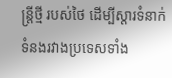ន្ត្រីថ្មី របស់ថៃ ដើម្បីស្តារទំនាក់ទំនងរវាងប្រទេសទាំង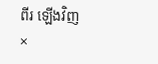ពីរ ឡើងវិញ
×